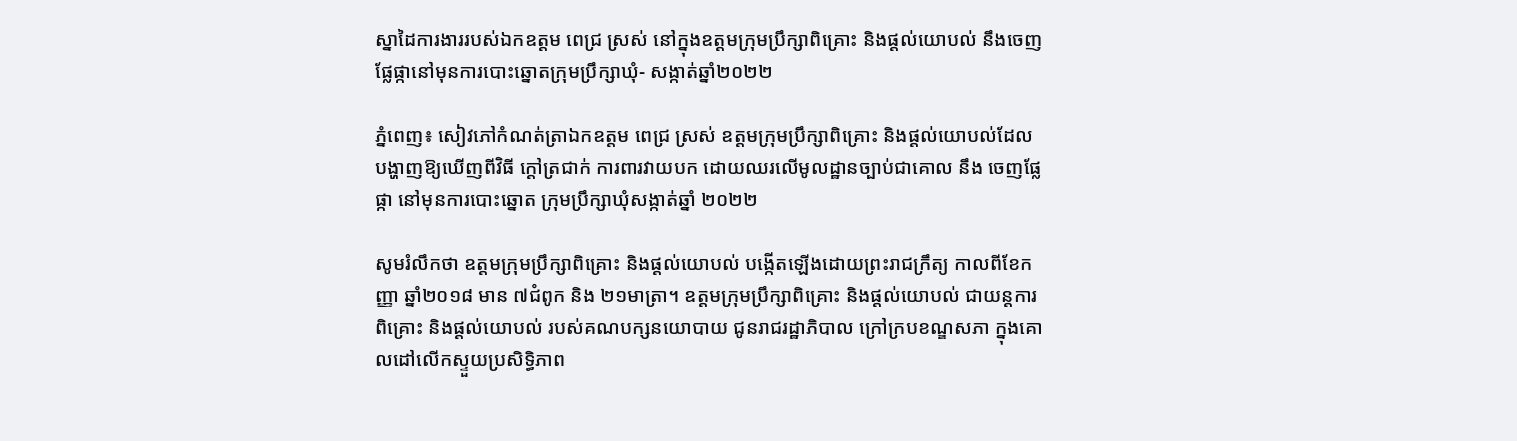ស្នាដៃការងាររបស់ឯកឧត្តម ពេជ្រ ស្រស់ នៅក្នុងឧត្ដមក្រុមប្រឹក្សាពិគ្រោះ និងផ្ដល់យោបល់ នឹងចេញផ្លែផ្កានៅមុនការបោះឆ្នោតក្រុមប្រឹក្សាឃុំ- សង្កាត់ឆ្នាំ២០២២

ភ្នំពេញ៖ សៀវភៅកំណត់ត្រាឯកឧត្តម ពេជ្រ ស្រស់ ឧត្ដមក្រុមប្រឹក្សាពិគ្រោះ និងផ្ដល់យោបល់ដែលបង្ហាញឱ្យឃើញពីវិធី ក្ដៅត្រជាក់ ការពារវាយបក ដោយឈរលើមូលដ្ឋានច្បាប់ជាគោល នឹង ចេញផ្លែផ្កា នៅមុនការបោះឆ្នោត ក្រុមប្រឹក្សាឃុំសង្កាត់ឆ្នាំ ២០២២

សូមរំលឹកថា ឧត្ដមក្រុមប្រឹក្សាពិគ្រោះ និងផ្ដល់យោបល់ បង្កើតឡើងដោយព្រះរាជក្រឹត្យ កាលពីខែកញ្ញា ឆ្នាំ២០១៨ មាន ៧ជំពូក និង ២១មាត្រា។ ឧត្ដមក្រុមប្រឹក្សាពិគ្រោះ និងផ្ដល់យោបល់ ជាយន្តការពិគ្រោះ និងផ្ដល់យោបល់ របស់គណបក្សនយោបាយ ជូនរាជរដ្ឋាភិបាល ក្រៅក្របខណ្ឌសភា ក្នុងគោលដៅលើកស្ទួយប្រសិទ្ធិភាព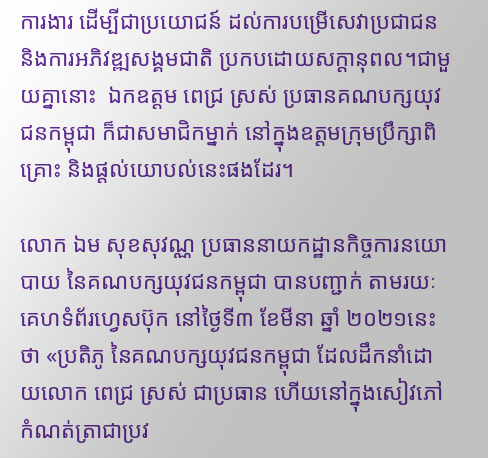ការងារ ដើម្បីជាប្រយោជន៍ ដល់ការបម្រើសេវាប្រជាជន និងការអភិវឌ្ឍសង្គមជាតិ ប្រកបដោយសក្ដានុពល។ជាមួយគ្នានោះ  ឯកឧត្តម ពេជ្រ ស្រស់ ប្រធានគណបក្សយុវជនកម្ពុជា ក៏ជាសមាជិកម្នាក់ នៅក្នុងឧត្ដមក្រុមប្រឹក្សាពិគ្រោះ និងផ្ដល់យោបល់នេះផងដែរ។

លោក ឯម សុខសុវណ្ណ ប្រធាននាយកដ្ឋានកិច្ចការនយោបាយ នៃគណបក្សយុវជនកម្ពុជា បានបញ្ជាក់ តាមរយៈគេហទំព័រហ្វេសប៊ុក នៅថ្ងៃទី៣ ខែមីនា ឆ្នាំ ២០២១នេះថា «ប្រតិភូ នៃគណបក្សយុវជនកម្ពុជា ដែលដឹកនាំដោយលោក ពេជ្រ ស្រស់ ជាប្រធាន ហើយនៅក្នុងសៀវភៅ កំណត់ត្រាជាប្រវ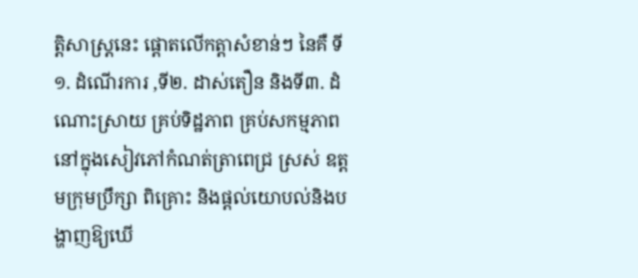ត្តិសាស្ត្រនេះ ផ្ដោតលើកត្តាសំខាន់ៗ នៃគឺ ទី១. ដំណើរការ ,ទី២. ដាស់តឿន និងទី៣. ដំណោះស្រាយ គ្រប់ទិដ្ឋភាព គ្រប់សកម្មភាពនៅក្នុងសៀវភៅកំណត់ត្រាពេជ្រ ស្រស់ ឧត្ដមក្រុមប្រឹក្សា ពិគ្រោះ និងផ្ដល់យោបល់និងបង្ហាញឱ្យឃើ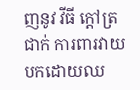ញនូវ វីធី ក្ដៅត្រជាក់ ការពារវាយបកដោយឈ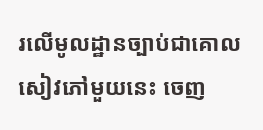រលើមូលដ្ឋានច្បាប់ជាគោល សៀវភៅមួយនេះ ចេញ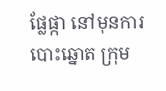ផ្លែផ្កា នៅមុនការបោះឆ្នោត ក្រុម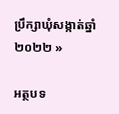ប្រឹក្សាឃុំសង្កាត់ឆ្នាំ ២០២២ »

អត្ថបទ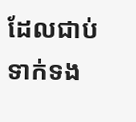ដែលជាប់ទាក់ទង